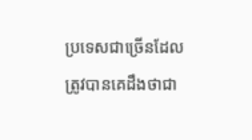ប្រទេសជាច្រើនដែលត្រូវបានគេដឹងថាជា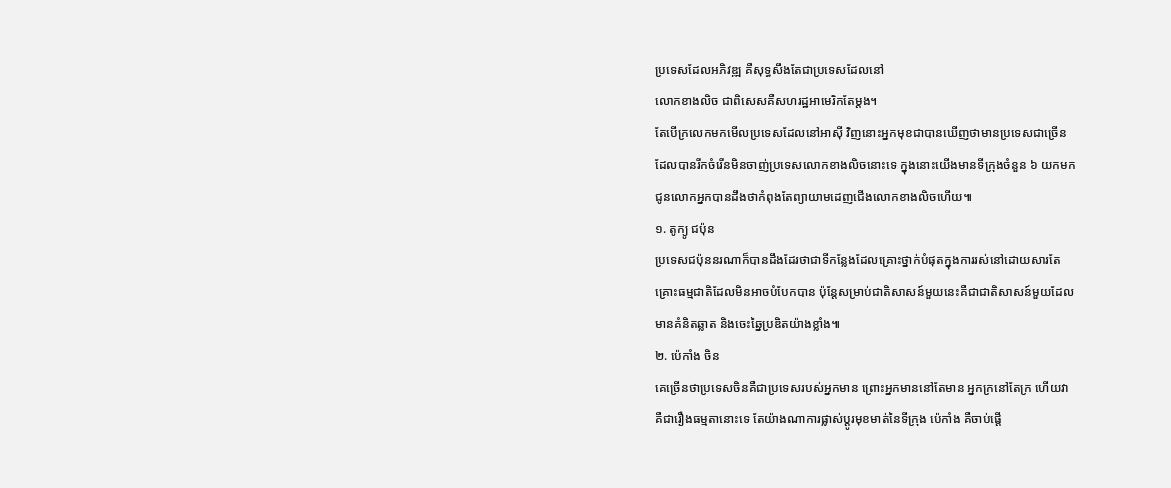ប្រទេសដែលអភិវឌ្ឍ គឺសុទ្ធសឹងតែជាប្រទេសដែលនៅ
លោកខាងលិច ជាពិសេសគឺសហរដ្ឋអាមេរិកតែម្ដង។
តែបើក្រលេកមកមើលប្រទេសដែលនៅអាស៊ី វិញនោះអ្នកមុខជាបានឃើញថាមានប្រទេសជាច្រើន
ដែលបានរីកចំរើនមិនចាញ់ប្រទេសលោកខាងលិចនោះទេ ក្នុងនោះយើងមានទីក្រុងចំនួន ៦ យកមក
ជូនលោកអ្នកបានដឹងថាកំពុងតែព្យាយាមដេញជើងលោកខាងលិចហើយ៕
១. តូក្យូ ជប៉ុន
ប្រទេសជប៉ុននរណាក៏បានដឹងដែរថាជាទីកន្លែងដែលគ្រោះថ្នាក់បំផុតក្នុងការរស់នៅដោយសារតែ
គ្រោះធម្មជាតិដែលមិនអាចបំបែកបាន ប៉ុន្តែសម្រាប់ជាតិសាសន៍មួយនេះគឺជាជាតិសាសន៍មួយដែល
មានគំនិតឆ្លាត និងចេះឆ្នៃប្រឌិតយ៉ាងខ្លាំង៕
២. ប៉េកាំង ចិន
គេច្រើនថាប្រទេសចិនគឺជាប្រទេសរបស់អ្នកមាន ព្រោះអ្នកមាននៅតែមាន អ្នកក្រនៅតែក្រ ហើយវា
គឺជារឿងធម្មតានោះទេ តែយ៉ាងណាការផ្លាស់ប្ដូរមុខមាត់នៃទីក្រុង ប៉េកាំង គឺចាប់ផ្ដើ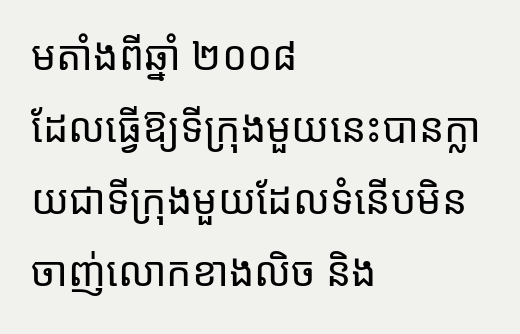មតាំងពីឆ្នាំ ២០០៨
ដែលធ្វើឱ្យទីក្រុងមួយនេះបានក្លាយជាទីក្រុងមួយដែលទំនើបមិនចាញ់លោកខាងលិច និង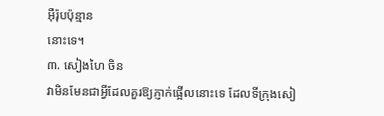អ៊ឺរ៉ុបប៉ុន្មាន
នោះទេ។
៣. សៀងហៃ ចិន
វាមិនមែនជាអ្វីដែលគួរឱ្យភ្ញាក់ផ្អើលនោះទេ ដែលទីក្រុងសៀ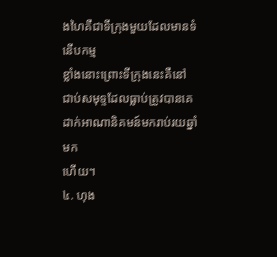ងហៃគឺជាទីក្រុងមួយដែលមានទំនើបកម្ម
ខ្លាំងនោះព្រោះទីក្រុងនេះគឺនៅជាប់សមុទ្ទដែលធ្លាប់ត្រូវបានគេដាក់អាណានិគមន៍មករាប់រយឆ្នាំមក
ហើយ។
៤. ហុង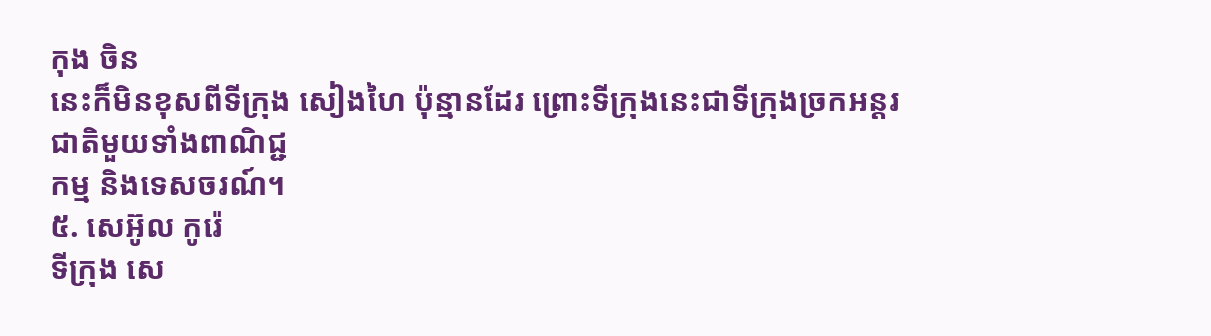កុង ចិន
នេះក៏មិនខុសពីទីក្រុង សៀងហៃ ប៉ុន្មានដែរ ព្រោះទីក្រុងនេះជាទីក្រុងច្រកអន្តរជាតិមួយទាំងពាណិជ្ជ
កម្ម និងទេសចរណ៍។
៥. សេអ៊ូល កូរ៉េ
ទីក្រុង សេ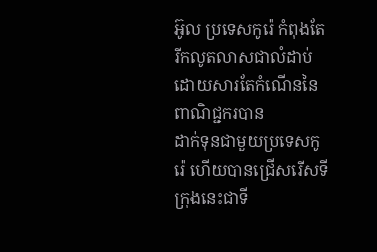អ៊ូល ប្រទេសកូរ៉េ កំពុងតែរីកលូតលាសជាលំដាប់ ដោយសារតែកំណើននៃពាណិជ្ជករបាន
ដាក់ទុនជាមួយប្រទេសកូរ៉េ ហើយបានជ្រើសរើសទីក្រុងនេះជាទី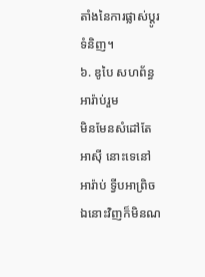តាំងនៃការផ្លាស់ប្ដូរទំនិញ។
៦. ឌូបៃ សហព័ន្ធអារ៉ាប់រួម
មិនមែនសំដៅតែអាស៊ី នោះទេនៅអារ៉ាប់ ទ្វីបអាព្រិចឯនោះវិញក៏មិនណ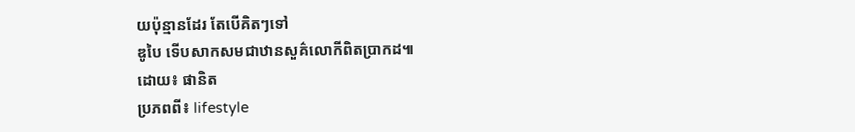យប៉ុន្មានដែរ តែបើគិតៗទៅ
ឌូបៃ ទើបសាកសមជាឋានសួគ៌លោកីពិតប្រាកដ៕
ដោយ៖ ផានិត
ប្រភពពី៖ lifestyle